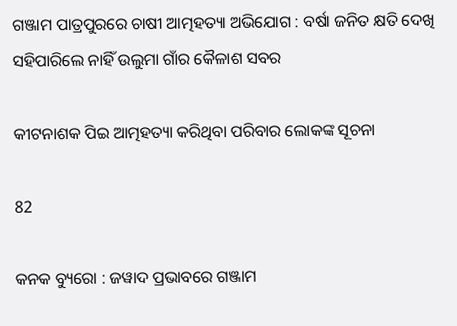ଗଞ୍ଜାମ ପାତ୍ରପୁରରେ ଚାଷୀ ଆତ୍ମହତ୍ୟା ଅଭିଯୋଗ : ବର୍ଷା ଜନିତ କ୍ଷତି ଦେଖି ସହିପାରିଲେ ନାହିଁ ଉଲୁମା ଗାଁର କୈଳାଶ ସବର

କୀଟନାଶକ ପିଇ ଆତ୍ମହତ୍ୟା କରିଥିବା ପରିବାର ଲୋକଙ୍କ ସୂଚନା

82

କନକ ବ୍ୟୁରୋ : ଜୱାଦ ପ୍ରଭାବରେ ଗଞ୍ଜାମ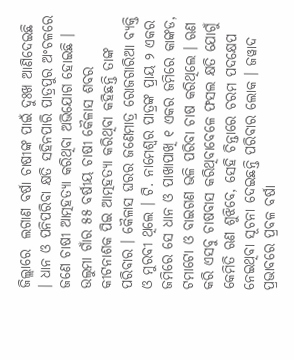ଜିଲ୍ଲାରେ  ଲଗାଣ ବର୍ଷା ଚାଷୀଙ୍କ ପାଇଁ ଦୁଃଖ ଆଣିଦେଇଛି । ଧାନ ଓ ପନିପରିବା କ୍ଷତି ସହିନପାରି ପାତ୍ରପୁର ଅଂଚଳରେ ଜଣେ ଚାଷୀ ଆତ୍ମହତ୍ୟା କରିଥିବା ଅଭିଯୋଗ ହୋଇଛି । ଉଲୁମା ଗାଁର ୫୫ ବର୍ଷୀୟ ଚାଷୀ କୈଳାସ ଶବର କୀଟନାଶକ ପିଇ ଆତ୍ମହତ୍ୟା କରିଥିବା କହିଛନ୍ତି ତାଙ୍କ ପରିବାର । କୈଳାସ ଘରର ଜଣେମାତ୍ର ରୋଜଗାରିଆ ବ୍ୟକ୍ତି ଓ ମୁରବୀ ଥିଲେ । ଟି. ନାମେଶ୍ୱର ପାତ୍ରଙ୍କ ପ୍ରାୟ ୨ ଏକର ଜମିରେ ସେ ଧାନ ଓ ପାଖାପାଖି ୧ ଏକର ଜମିରେ କାଙ୍କଡ, ଟମାଟୋ ଓ ବାଇଗଣ ଭଳି ପରିବା ଚାଷ କରିଥିଲେ । ଋଣ କରି ଏସବୁ ଚାଷବାସ କରିଥିବାବେଳେ ଫସଲ କ୍ଷତି ଯୋଗୁଁ କେମିତି ଋଣ ଶୁଝିବେ, ସେହି ଚିନ୍ତାରେ ଚରମ ପଦକ୍ଷେପ ନେଇଥିବା ସୂଚନା ଦେଇଛନ୍ତି ପରିବାର ଲୋକ । ଜୱାଦ ପ୍ରଭାବରେ ପ୍ରବଳ ବର୍ଷା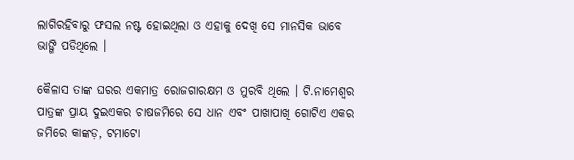ଲାଗିରହିବାରୁ ଫସଲ ନଷ୍ଟ ହୋଇଥିଲା ଓ ଏହାକୁ ଦେଖି ସେ ମାନସିକ ଭାବେ ଭାଙ୍ଗି ପଡିଥିଲେ ।

କୈଳାସ ତାଙ୍କ ଘରର ଏକମାତ୍ର ରୋଜଗାରକ୍ଷମ ଓ ମୁରବି ଥିଲେ । ଟି.ନାମେଶ୍ବର ପାତ୍ରଙ୍କ ପ୍ରାୟ ଦୁଇଏକର ଚାଷଜମିରେ ସେ ଧାନ ଏବଂ ପାଖାପାଖି ଗୋଟିଏ ଏକର ଜମିରେ କାଙ୍କଡ଼, ଟମାଟୋ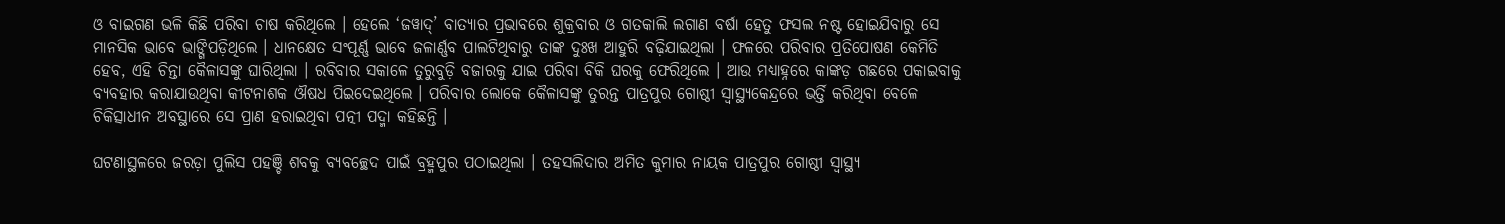ଓ ବାଇଗଣ ଭଳି କିଛି ପରିବା ଚାଷ କରିଥିଲେ । ହେଲେ ‘ଜୱାଦ୍’ ବାତ୍ୟାର ପ୍ରଭାବରେ ଶୁକ୍ରବାର ଓ ଗତକାଲି ଲଗାଣ ବର୍ଷା ହେତୁ ଫସଲ ନଷ୍ଟ ହୋଇଯିବାରୁ ସେ ମାନସିକ ଭାବେ ଭାଙ୍ଗିପଡ଼ିଥିଲେ । ଧାନକ୍ଷେତ ସଂପୂର୍ଣ୍ଣ ଭାବେ ଜଳାର୍ଣ୍ଣବ ପାଲଟିଥିବାରୁ ତାଙ୍କ ଦୁଃଖ ଆହୁରି ବଢ଼ିଯାଇଥିଲା । ଫଳରେ ପରିବାର ପ୍ରତିପୋଷଣ କେମିତି ହେବ, ଏହି ଚିନ୍ତା କୈଳାସଙ୍କୁ ଘାରିଥିଲା । ରବିବାର ସକାଳେ ତୁରୁବୁଡ଼ି ବଜାରକୁ ଯାଇ ପରିବା ବିକି ଘରକୁ ଫେରିଥିଲେ । ଆଉ ମଧ୍ୟାହ୍ନରେ କାଙ୍କଡ଼ ଗଛରେ ପକାଇବାକୁ ବ୍ୟବହାର କରାଯାଉଥିବା କୀଟନାଶକ ଔଷଧ ପିଇଦେଇଥିଲେ । ପରିବାର ଲୋକେ କୈଳାସଙ୍କୁ ତୁରନ୍ତ ପାତ୍ରପୁର ଗୋଷ୍ଠୀ ସ୍ବାସ୍ଥ୍ୟକେନ୍ଦ୍ରରେ ଭର୍ତ୍ତି କରିଥିବା ବେଳେ ଚିକିତ୍ସାଧୀନ ଅବସ୍ଥାରେ ସେ ପ୍ରାଣ ହରାଇଥିବା ପତ୍ନୀ ପଦ୍ମା କହିଛନ୍ତି ।

ଘଟଣାସ୍ଥଳରେ ଜରଡ଼ା ପୁଲିସ ପହଞ୍ଚି ଶବକୁ ବ୍ୟବଚ୍ଛେଦ ପାଇଁ ବ୍ରହ୍ମପୁର ପଠାଇଥିଲା । ତହସଲିଦାର ଅମିତ କୁମାର ନାୟକ ପାତ୍ରପୁର ଗୋଷ୍ଠୀ ସ୍ବାସ୍ଥ୍ୟ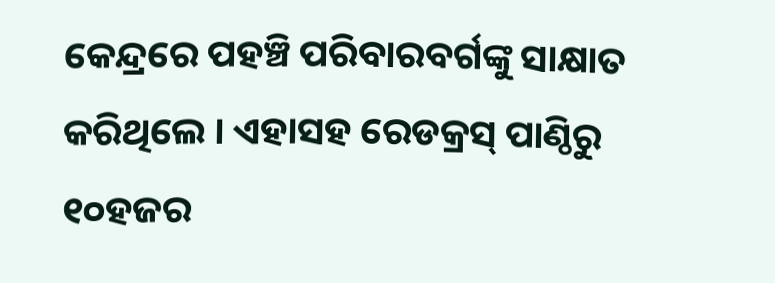କେନ୍ଦ୍ରରେ ପହଞ୍ଚି ପରିବାରବର୍ଗଙ୍କୁ ସାକ୍ଷାତ କରିଥିଲେ । ଏହାସହ ରେଡକ୍ରସ୍ ପାଣ୍ଠିରୁ ୧୦ହଜର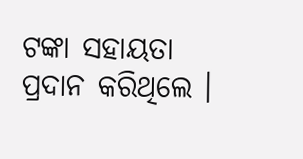ଟଙ୍କା ସହାୟତା ପ୍ରଦାନ କରିଥିଲେ ।